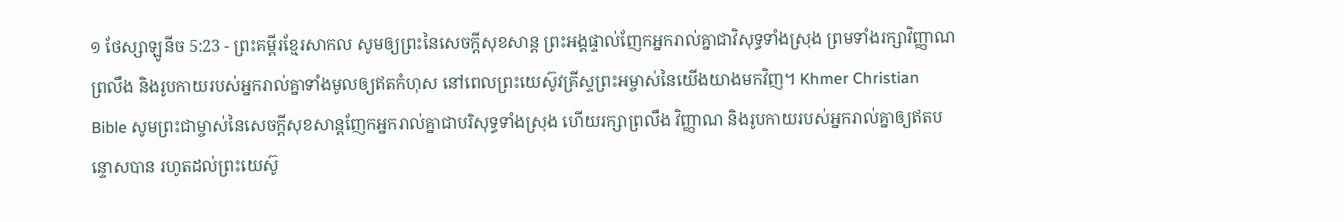១ ថែស្សាឡូនីច 5:23 - ព្រះគម្ពីរខ្មែរសាកល សូមឲ្យព្រះនៃសេចក្ដីសុខសាន្ត ព្រះអង្គផ្ទាល់ញែកអ្នករាល់គ្នាជាវិសុទ្ធទាំងស្រុង ព្រមទាំងរក្សាវិញ្ញាណ ព្រលឹង និងរូបកាយរបស់អ្នករាល់គ្នាទាំងមូលឲ្យឥតកំហុស នៅពេលព្រះយេស៊ូវគ្រីស្ទព្រះអម្ចាស់នៃយើងយាងមកវិញ។ Khmer Christian Bible សូមព្រះជាម្ចាស់នៃសេចក្ដីសុខសាន្តញែកអ្នករាល់គ្នាជាបរិសុទ្ធទាំងស្រុង ហើយរក្សាព្រលឹង វិញ្ញាណ និងរូបកាយរបស់អ្នករាល់គ្នាឲ្យឥតបន្ទោសបាន រហូតដល់ព្រះយេស៊ូ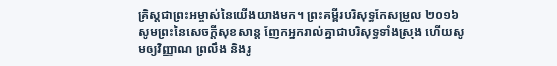គ្រិស្ដជាព្រះអម្ចាស់នៃយើងយាងមក។ ព្រះគម្ពីរបរិសុទ្ធកែសម្រួល ២០១៦ សូមព្រះនៃសេចក្ដីសុខសាន្ត ញែកអ្នករាល់គ្នាជាបរិសុទ្ធទាំងស្រុង ហើយសូមឲ្យវិញ្ញាណ ព្រលឹង និងរូ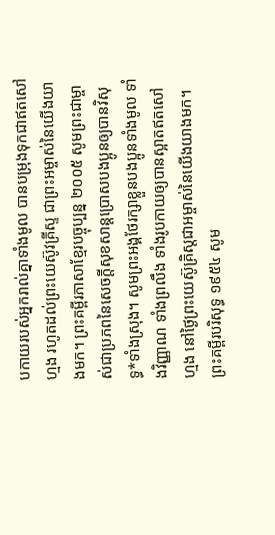បកាយរបស់អ្នករាល់គ្នាទាំងមូល បានបម្រុងទុកជាឥតសៅហ្មង រហូតដល់ព្រះយេស៊ូវគ្រីស្ទ ជាព្រះអម្ចាស់នៃយើងយាងមក។ ព្រះគម្ពីរភាសាខ្មែរបច្ចុប្បន្ន ២០០៥ សូមព្រះជាម្ចាស់ជាប្រភពនៃសេចក្ដីសុខសាន្តប្រោសបងប្អូនឲ្យបានវិសុទ្ធ*ទាំងស្រុង។ សូមព្រះអង្គថែរក្សាខ្លួនបងប្អូនទាំងមូល ទាំងវិញ្ញាណ ទាំងព្រលឹង ទាំងរូបកាយឲ្យបានស្អាតឥតសៅហ្មង នៅថ្ងៃព្រះយេស៊ូគ្រិស្តជាអម្ចាស់នៃយើងយាងមក។ ព្រះគម្ពីរបរិសុទ្ធ ១៩៥៤ សូម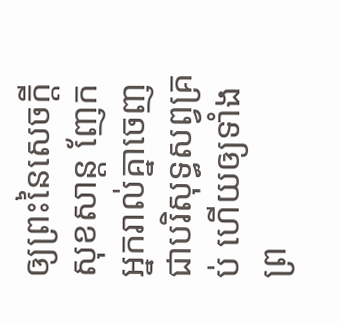ឲ្យព្រះនៃសេចក្ដីសុខសាន្ត ញែកអ្នករាល់គ្នាចេញជាបរិសុទ្ធសព្វគ្រប់ ហើយឲ្យទាំងព្រ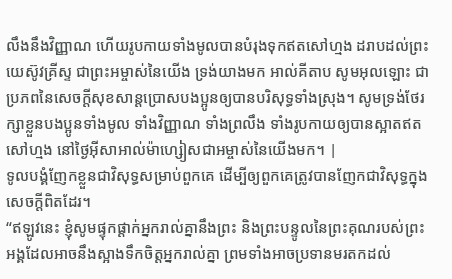លឹងនឹងវិញ្ញាណ ហើយរូបកាយទាំងមូលបានបំរុងទុកឥតសៅហ្មង ដរាបដល់ព្រះយេស៊ូវគ្រីស្ទ ជាព្រះអម្ចាស់នៃយើង ទ្រង់យាងមក អាល់គីតាប សូមអុលឡោះ ជាប្រភពនៃសេចក្ដីសុខសាន្ដប្រោសបងប្អូនឲ្យបានបរិសុទ្ធទាំងស្រុង។ សូមទ្រង់ថែរក្សាខ្លួនបងប្អូនទាំងមូល ទាំងវិញ្ញាណ ទាំងព្រលឹង ទាំងរូបកាយឲ្យបានស្អាតឥតសៅហ្មង នៅថ្ងៃអ៊ីសាអាល់ម៉ាហ្សៀសជាអម្ចាស់នៃយើងមក។ |
ទូលបង្គំញែកខ្លួនជាវិសុទ្ធសម្រាប់ពួកគេ ដើម្បីឲ្យពួកគេត្រូវបានញែកជាវិសុទ្ធក្នុងសេចក្ដីពិតដែរ។
“ឥឡូវនេះ ខ្ញុំសូមផ្ទុកផ្ដាក់អ្នករាល់គ្នានឹងព្រះ និងព្រះបន្ទូលនៃព្រះគុណរបស់ព្រះអង្គដែលអាចនឹងស្អាងទឹកចិត្តអ្នករាល់គ្នា ព្រមទាំងអាចប្រទានមរតកដល់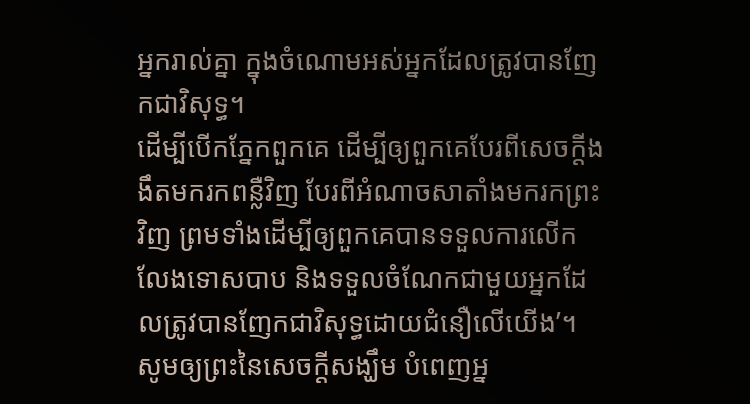អ្នករាល់គ្នា ក្នុងចំណោមអស់អ្នកដែលត្រូវបានញែកជាវិសុទ្ធ។
ដើម្បីបើកភ្នែកពួកគេ ដើម្បីឲ្យពួកគេបែរពីសេចក្ដីងងឹតមករកពន្លឺវិញ បែរពីអំណាចសាតាំងមករកព្រះវិញ ព្រមទាំងដើម្បីឲ្យពួកគេបានទទួលការលើកលែងទោសបាប និងទទួលចំណែកជាមួយអ្នកដែលត្រូវបានញែកជាវិសុទ្ធដោយជំនឿលើយើង’។
សូមឲ្យព្រះនៃសេចក្ដីសង្ឃឹម បំពេញអ្ន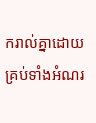ករាល់គ្នាដោយគ្រប់ទាំងអំណរ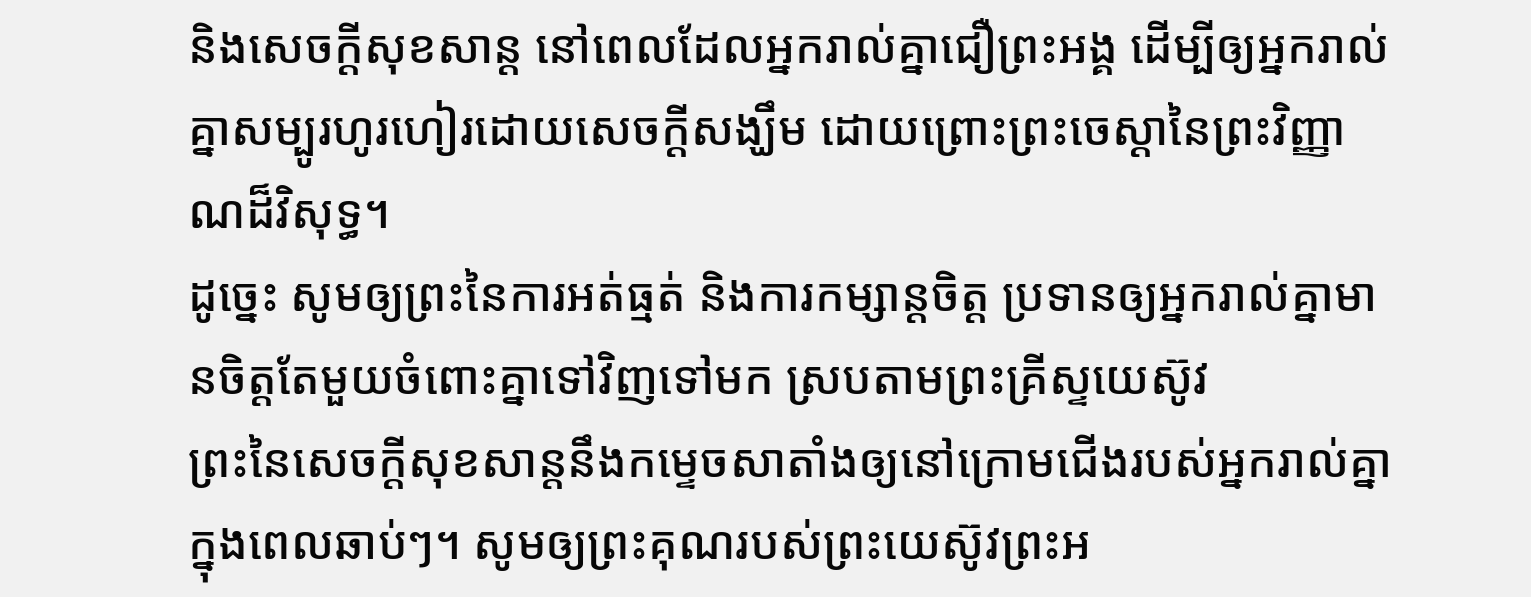និងសេចក្ដីសុខសាន្ត នៅពេលដែលអ្នករាល់គ្នាជឿព្រះអង្គ ដើម្បីឲ្យអ្នករាល់គ្នាសម្បូរហូរហៀរដោយសេចក្ដីសង្ឃឹម ដោយព្រោះព្រះចេស្ដានៃព្រះវិញ្ញាណដ៏វិសុទ្ធ។
ដូច្នេះ សូមឲ្យព្រះនៃការអត់ធ្មត់ និងការកម្សាន្តចិត្ត ប្រទានឲ្យអ្នករាល់គ្នាមានចិត្តតែមួយចំពោះគ្នាទៅវិញទៅមក ស្របតាមព្រះគ្រីស្ទយេស៊ូវ
ព្រះនៃសេចក្ដីសុខសាន្តនឹងកម្ទេចសាតាំងឲ្យនៅក្រោមជើងរបស់អ្នករាល់គ្នា ក្នុងពេលឆាប់ៗ។ សូមឲ្យព្រះគុណរបស់ព្រះយេស៊ូវព្រះអ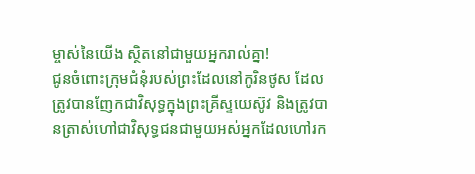ម្ចាស់នៃយើង ស្ថិតនៅជាមួយអ្នករាល់គ្នា!
ជូនចំពោះក្រុមជំនុំរបស់ព្រះដែលនៅកូរិនថូស ដែលត្រូវបានញែកជាវិសុទ្ធក្នុងព្រះគ្រីស្ទយេស៊ូវ និងត្រូវបានត្រាស់ហៅជាវិសុទ្ធជនជាមួយអស់អ្នកដែលហៅរក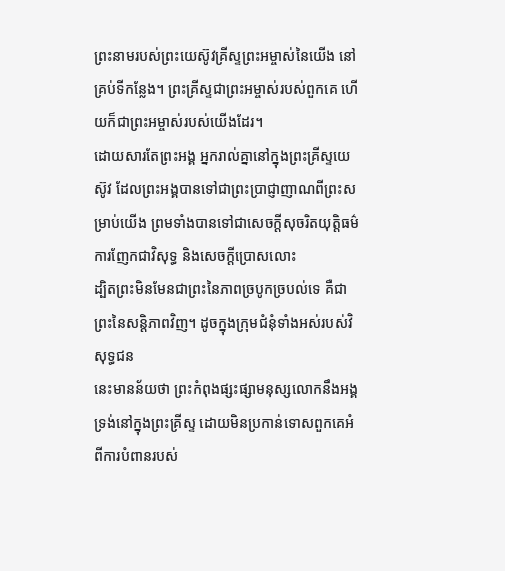ព្រះនាមរបស់ព្រះយេស៊ូវគ្រីស្ទព្រះអម្ចាស់នៃយើង នៅគ្រប់ទីកន្លែង។ ព្រះគ្រីស្ទជាព្រះអម្ចាស់របស់ពួកគេ ហើយក៏ជាព្រះអម្ចាស់របស់យើងដែរ។
ដោយសារតែព្រះអង្គ អ្នករាល់គ្នានៅក្នុងព្រះគ្រីស្ទយេស៊ូវ ដែលព្រះអង្គបានទៅជាព្រះប្រាជ្ញាញាណពីព្រះសម្រាប់យើង ព្រមទាំងបានទៅជាសេចក្ដីសុចរិតយុត្តិធម៌ ការញែកជាវិសុទ្ធ និងសេចក្ដីប្រោសលោះ
ដ្បិតព្រះមិនមែនជាព្រះនៃភាពច្របូកច្របល់ទេ គឺជាព្រះនៃសន្តិភាពវិញ។ ដូចក្នុងក្រុមជំនុំទាំងអស់របស់វិសុទ្ធជន
នេះមានន័យថា ព្រះកំពុងផ្សះផ្សាមនុស្សលោកនឹងអង្គទ្រង់នៅក្នុងព្រះគ្រីស្ទ ដោយមិនប្រកាន់ទោសពួកគេអំពីការបំពានរបស់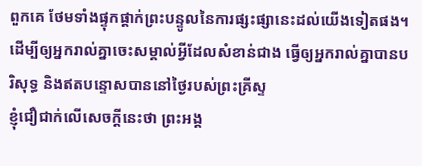ពួកគេ ថែមទាំងផ្ទុកផ្ដាក់ព្រះបន្ទូលនៃការផ្សះផ្សានេះដល់យើងទៀតផង។
ដើម្បីឲ្យអ្នករាល់គ្នាចេះសម្គាល់អ្វីដែលសំខាន់ជាង ធ្វើឲ្យអ្នករាល់គ្នាបានបរិសុទ្ធ និងឥតបន្ទោសបាននៅថ្ងៃរបស់ព្រះគ្រីស្ទ
ខ្ញុំជឿជាក់លើសេចក្ដីនេះថា ព្រះអង្គ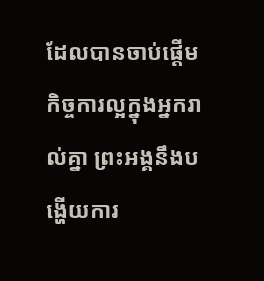ដែលបានចាប់ផ្ដើមកិច្ចការល្អក្នុងអ្នករាល់គ្នា ព្រះអង្គនឹងបង្ហើយការ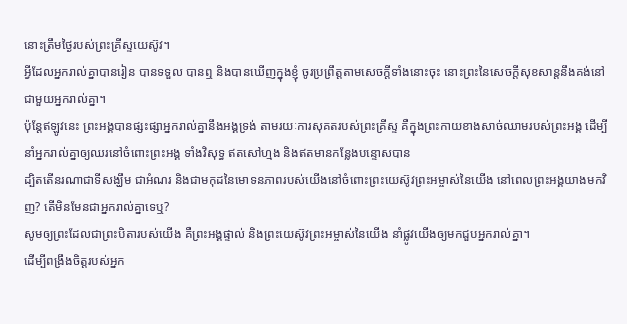នោះត្រឹមថ្ងៃរបស់ព្រះគ្រីស្ទយេស៊ូវ។
អ្វីដែលអ្នករាល់គ្នាបានរៀន បានទទួល បានឮ និងបានឃើញក្នុងខ្ញុំ ចូរប្រព្រឹត្តតាមសេចក្ដីទាំងនោះចុះ នោះព្រះនៃសេចក្ដីសុខសាន្តនឹងគង់នៅជាមួយអ្នករាល់គ្នា។
ប៉ុន្តែឥឡូវនេះ ព្រះអង្គបានផ្សះផ្សាអ្នករាល់គ្នានឹងអង្គទ្រង់ តាមរយៈការសុគតរបស់ព្រះគ្រីស្ទ គឺក្នុងព្រះកាយខាងសាច់ឈាមរបស់ព្រះអង្គ ដើម្បីនាំអ្នករាល់គ្នាឲ្យឈរនៅចំពោះព្រះអង្គ ទាំងវិសុទ្ធ ឥតសៅហ្មង និងឥតមានកន្លែងបន្ទោសបាន
ដ្បិតតើនរណាជាទីសង្ឃឹម ជាអំណរ និងជាមកុដនៃមោទនភាពរបស់យើងនៅចំពោះព្រះយេស៊ូវព្រះអម្ចាស់នៃយើង នៅពេលព្រះអង្គយាងមកវិញ? តើមិនមែនជាអ្នករាល់គ្នាទេឬ?
សូមឲ្យព្រះដែលជាព្រះបិតារបស់យើង គឺព្រះអង្គផ្ទាល់ និងព្រះយេស៊ូវព្រះអម្ចាស់នៃយើង នាំផ្លូវយើងឲ្យមកជួបអ្នករាល់គ្នា។
ដើម្បីពង្រឹងចិត្តរបស់អ្នក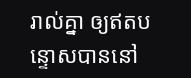រាល់គ្នា ឲ្យឥតបន្ទោសបាននៅ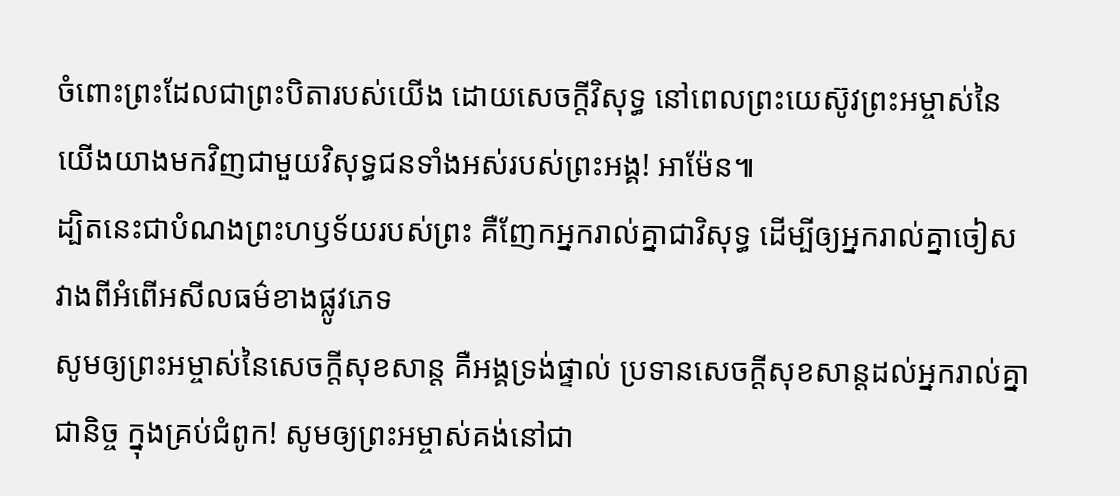ចំពោះព្រះដែលជាព្រះបិតារបស់យើង ដោយសេចក្ដីវិសុទ្ធ នៅពេលព្រះយេស៊ូវព្រះអម្ចាស់នៃយើងយាងមកវិញជាមួយវិសុទ្ធជនទាំងអស់របស់ព្រះអង្គ! អាម៉ែន៕
ដ្បិតនេះជាបំណងព្រះហឫទ័យរបស់ព្រះ គឺញែកអ្នករាល់គ្នាជាវិសុទ្ធ ដើម្បីឲ្យអ្នករាល់គ្នាចៀសវាងពីអំពើអសីលធម៌ខាងផ្លូវភេទ
សូមឲ្យព្រះអម្ចាស់នៃសេចក្ដីសុខសាន្ត គឺអង្គទ្រង់ផ្ទាល់ ប្រទានសេចក្ដីសុខសាន្តដល់អ្នករាល់គ្នាជានិច្ច ក្នុងគ្រប់ជំពូក! សូមឲ្យព្រះអម្ចាស់គង់នៅជា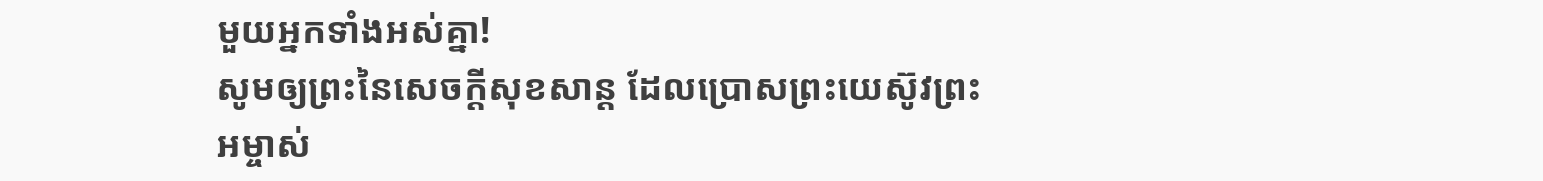មួយអ្នកទាំងអស់គ្នា!
សូមឲ្យព្រះនៃសេចក្ដីសុខសាន្ត ដែលប្រោសព្រះយេស៊ូវព្រះអម្ចាស់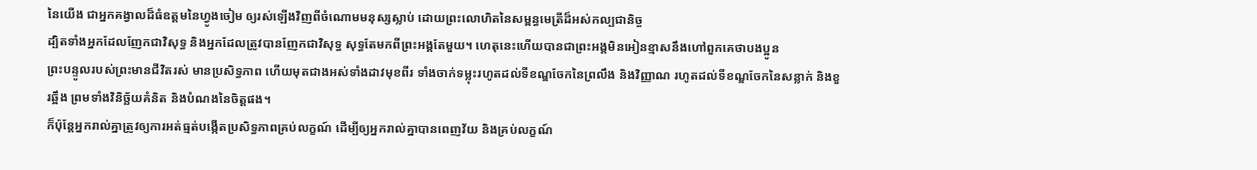នៃយើង ជាអ្នកគង្វាលដ៏ធំឧត្ដមនៃហ្វូងចៀម ឲ្យរស់ឡើងវិញពីចំណោមមនុស្សស្លាប់ ដោយព្រះលោហិតនៃសម្ពន្ធមេត្រីដ៏អស់កល្បជានិច្ច
ដ្បិតទាំងអ្នកដែលញែកជាវិសុទ្ធ និងអ្នកដែលត្រូវបានញែកជាវិសុទ្ធ សុទ្ធតែមកពីព្រះអង្គតែមួយ។ ហេតុនេះហើយបានជាព្រះអង្គមិនអៀនខ្មាសនឹងហៅពួកគេថាបងប្អូន
ព្រះបន្ទូលរបស់ព្រះមានជីវិតរស់ មានប្រសិទ្ធភាព ហើយមុតជាងអស់ទាំងដាវមុខពីរ ទាំងចាក់ទម្លុះរហូតដល់ទីខណ្ឌចែកនៃព្រលឹង និងវិញ្ញាណ រហូតដល់ទីខណ្ឌចែកនៃសន្លាក់ និងខួរឆ្អឹង ព្រមទាំងវិនិច្ឆ័យគំនិត និងបំណងនៃចិត្តផង។
ក៏ប៉ុន្តែអ្នករាល់គ្នាត្រូវឲ្យការអត់ធ្មត់បង្កើតប្រសិទ្ធភាពគ្រប់លក្ខណ៍ ដើម្បីឲ្យអ្នករាល់គ្នាបានពេញវ័យ និងគ្រប់លក្ខណ៍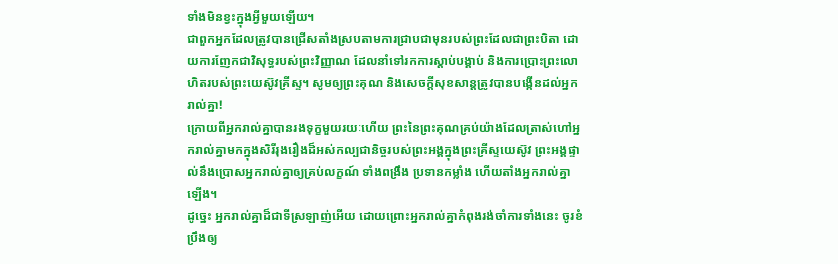ទាំងមិនខ្វះក្នុងអ្វីមួយឡើយ។
ជាពួកអ្នកដែលត្រូវបានជ្រើសតាំងស្របតាមការជ្រាបជាមុនរបស់ព្រះដែលជាព្រះបិតា ដោយការញែកជាវិសុទ្ធរបស់ព្រះវិញ្ញាណ ដែលនាំទៅរកការស្ដាប់បង្គាប់ និងការប្រោះព្រះលោហិតរបស់ព្រះយេស៊ូវគ្រីស្ទ។ សូមឲ្យព្រះគុណ និងសេចក្ដីសុខសាន្តត្រូវបានបង្កើនដល់អ្នករាល់គ្នា!
ក្រោយពីអ្នករាល់គ្នាបានរងទុក្ខមួយរយៈហើយ ព្រះនៃព្រះគុណគ្រប់យ៉ាងដែលត្រាស់ហៅអ្នករាល់គ្នាមកក្នុងសិរីរុងរឿងដ៏អស់កល្បជានិច្ចរបស់ព្រះអង្គក្នុងព្រះគ្រីស្ទយេស៊ូវ ព្រះអង្គផ្ទាល់នឹងប្រោសអ្នករាល់គ្នាឲ្យគ្រប់លក្ខណ៍ ទាំងពង្រឹង ប្រទានកម្លាំង ហើយតាំងអ្នករាល់គ្នាឡើង។
ដូច្នេះ អ្នករាល់គ្នាដ៏ជាទីស្រឡាញ់អើយ ដោយព្រោះអ្នករាល់គ្នាកំពុងរង់ចាំការទាំងនេះ ចូរខំប្រឹងឲ្យ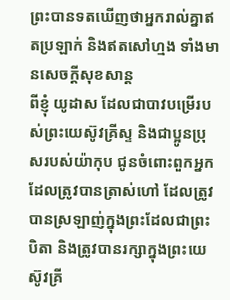ព្រះបានទតឃើញថាអ្នករាល់គ្នាឥតប្រឡាក់ និងឥតសៅហ្មង ទាំងមានសេចក្ដីសុខសាន្ត
ពីខ្ញុំ យូដាស ដែលជាបាវបម្រើរបស់ព្រះយេស៊ូវគ្រីស្ទ និងជាប្អូនប្រុសរបស់យ៉ាកុប ជូនចំពោះពួកអ្នកដែលត្រូវបានត្រាស់ហៅ ដែលត្រូវបានស្រឡាញ់ក្នុងព្រះដែលជាព្រះបិតា និងត្រូវបានរក្សាក្នុងព្រះយេស៊ូវគ្រី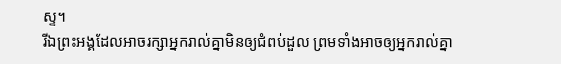ស្ទ។
រីឯព្រះអង្គដែលអាចរក្សាអ្នករាល់គ្នាមិនឲ្យជំពប់ដួល ព្រមទាំងអាចឲ្យអ្នករាល់គ្នា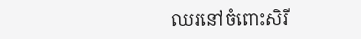ឈរនៅចំពោះសិរី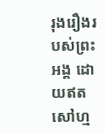រុងរឿងរបស់ព្រះអង្គ ដោយឥតសៅហ្ម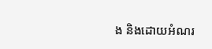ង និងដោយអំណរ